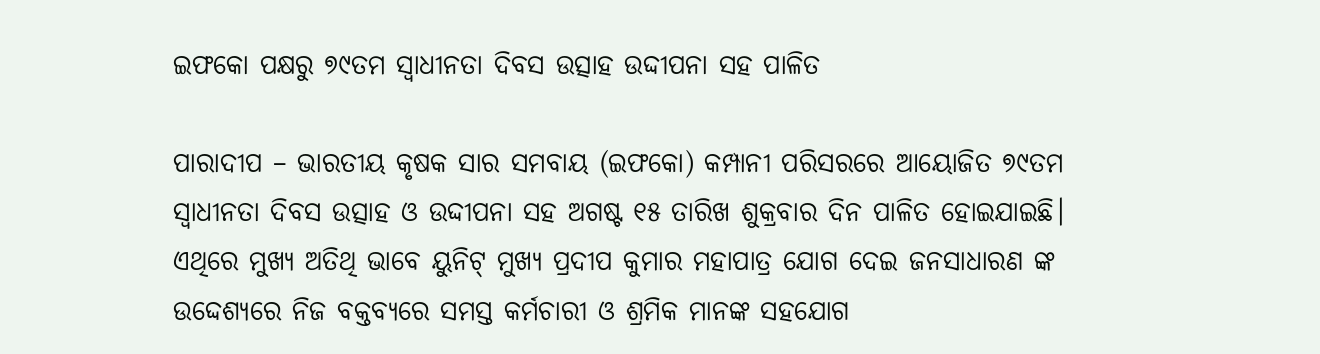ଇଫକୋ ପକ୍ଷରୁ ୭୯ତମ ସ୍ୱାଧୀନତା ଦିବସ ଉତ୍ସାହ ଉଦ୍ଦୀପନା ସହ ପାଳିତ

ପାରାଦୀପ – ଭାରତୀୟ କୃଷକ ସାର ସମବାୟ (ଇଫକୋ) କମ୍ପାନୀ ପରିସରରେ ଆୟୋଜିତ ୭୯ତମ ସ୍ବାଧୀନତା ଦିବସ ଉତ୍ସାହ ଓ ଉଦ୍ଦୀପନା ସହ ଅଗଷ୍ଟ ୧୫ ତାରିଖ ଶୁକ୍ରବାର ଦିନ ପାଳିତ ହୋଇଯାଇଛି। ଏଥିରେ ମୁଖ୍ୟ ଅତିଥି ଭାବେ ୟୁନିଟ୍ ମୁଖ୍ୟ ପ୍ରଦୀପ କୁମାର ମହାପାତ୍ର ଯୋଗ ଦେଇ ଜନସାଧାରଣ ଙ୍କ ଉଦ୍ଦେଶ୍ୟରେ ନିଜ ବକ୍ତବ୍ୟରେ ସମସ୍ତ କର୍ମଚାରୀ ଓ ଶ୍ରମିକ ମାନଙ୍କ ସହଯୋଗ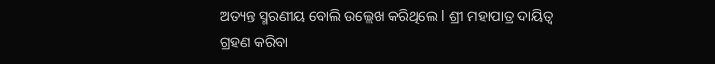ଅତ୍ୟନ୍ତ ସ୍ମରଣୀୟ ବୋଲି ଉଲ୍ଲେଖ କରିଥିଲେ l ଶ୍ରୀ ମହାପାତ୍ର ଦାୟିତ୍ୱ ଗ୍ରହଣ କରିବା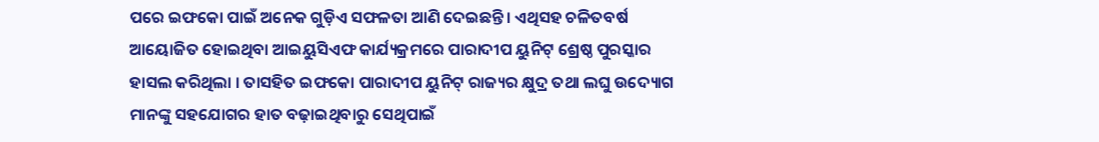ପରେ ଇଫକୋ ପାଇଁ ଅନେକ ଗୁଡ଼ିଏ ସଫଳତା ଆଣି ଦେଇଛନ୍ତି। ଏଥିସହ ଚଳିତବର୍ଷ ଆୟୋଜିତ ହୋଇଥିବା ଆଇୟୁସିଏଫ କାର୍ଯ୍ୟକ୍ରମରେ ପାରାଦୀପ ୟୁନିଟ୍ ଶ୍ରେଷ୍ଠ ପୁରସ୍କାର ହାସଲ କରିଥିଲା । ତାସହିତ ଇଫକୋ ପାରାଦୀପ ୟୁନିଟ୍ ରାଜ୍ୟର କ୍ଷୁଦ୍ର ତଥା ଲଘୁ ଉଦ୍ୟୋଗ ମାନଙ୍କୁ ସହଯୋଗର ହାତ ବଢ଼ାଇଥିବାରୁ ସେଥିପାଇଁ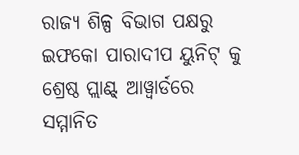ରାଜ୍ୟ ଶିଳ୍ପ ବିଭାଗ ପକ୍ଷରୁ ଇଫକୋ ପାରାଦୀପ ୟୁନିଟ୍ କୁ ଶ୍ରେଷ୍ଠ ପ୍ଲାଣ୍ଟ୍ ଆୱ୍ବାର୍ଡରେ ସମ୍ମାନିତ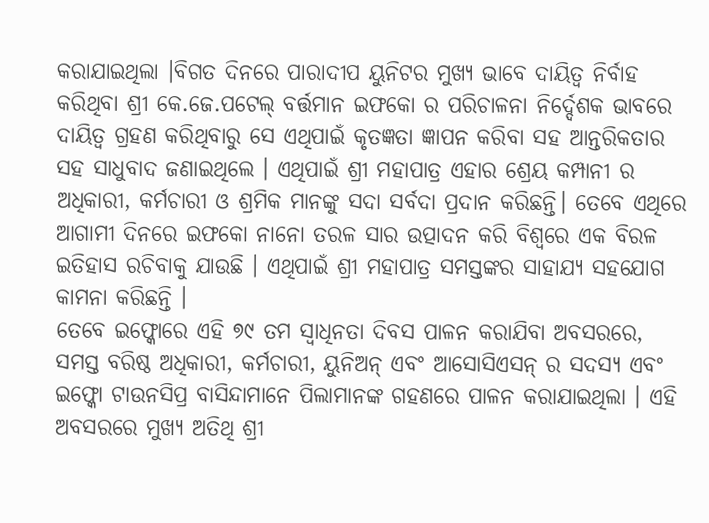କରାଯାଇଥିଲା ।ବିଗତ ଦିନରେ ପାରାଦୀପ ୟୁନିଟର ମୁଖ୍ୟ ଭାବେ ଦାୟିତ୍ଵ ନିର୍ବାହ କରିଥିବା ଶ୍ରୀ କେ.ଜେ.ପଟେଲ୍ ବର୍ତ୍ତମାନ ଇଫକୋ ର ପରିଚାଳନା ନିର୍ଦ୍ଦେଶକ ଭାବରେ ଦାୟିତ୍ଵ ଗ୍ରହଣ କରିଥିବାରୁ ସେ ଏଥିପାଇଁ କୃତଜ୍ଞତା ଜ୍ଞାପନ କରିବା ସହ ଆନ୍ତରିକତାର ସହ ସାଧୁବାଦ ଜଣାଇଥିଲେ । ଏଥିପାଇଁ ଶ୍ରୀ ମହାପାତ୍ର ଏହାର ଶ୍ରେୟ କମ୍ପାନୀ ର ଅଧିକାରୀ, କର୍ମଚାରୀ ଓ ଶ୍ରମିକ ମାନଙ୍କୁ ସଦା ସର୍ବଦା ପ୍ରଦାନ କରିଛନ୍ତି। ତେବେ ଏଥିରେ ଆଗାମୀ ଦିନରେ ଇଫକୋ ନାନୋ ତରଳ ସାର ଉତ୍ପାଦନ କରି ବିଶ୍ବରେ ଏକ ବିରଳ ଇତିହାସ ରଚିବାକୁ ଯାଉଛି । ଏଥିପାଇଁ ଶ୍ରୀ ମହାପାତ୍ର ସମସ୍ତଙ୍କର ସାହାଯ୍ୟ ସହଯୋଗ କାମନା କରିଛନ୍ତି ।
ତେବେ ଇଫ୍କୋରେ ଏହି ୭୯ ତମ ସ୍ବାଧିନତା ଦିବସ ପାଳନ କରାଯିବା ଅବସରରେ, ସମସ୍ତ ବରିଷ୍ଠ ଅଧିକାରୀ, କର୍ମଚାରୀ, ୟୁନିଅନ୍ ଏବଂ ଆସୋସିଏସନ୍ ର ସଦସ୍ୟ ଏବଂ ଇଫ୍କୋ ଟାଉନସିପ୍ର ବାସିନ୍ଦାମାନେ ପିଲାମାନଙ୍କ ଗହଣରେ ପାଳନ କରାଯାଇଥିଲା । ଏହି ଅବସରରେ ମୁଖ୍ୟ ଅତିଥି ଶ୍ରୀ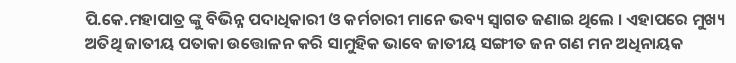ପି.କେ.ମହାପାତ୍ର ଙ୍କୁ ବିଭିନ୍ନ ପଦାଧିକାରୀ ଓ କର୍ମଚାରୀ ମାନେ ଭବ୍ୟ ସ୍ଵାଗତ ଜଣାଇ ଥିଲେ । ଏହାପରେ ମୁଖ୍ୟ ଅତିଥି ଜାତୀୟ ପତାକା ଉତ୍ତୋଳନ କରି ସାମୁହିକ ଭାବେ ଜାତୀୟ ସଙ୍ଗୀତ ଜନ ଗଣ ମନ ଅଧିନାୟକ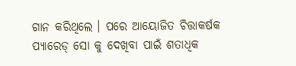ଗାନ କରିଥିଲେ । ପରେ ଆୟୋଜିତ ଚିତ୍ତାକର୍ଷକ ପ୍ୟାରେଡ୍ ସୋ କୁ ଦେଖିବା ପାଇଁ ଶତାଧିକ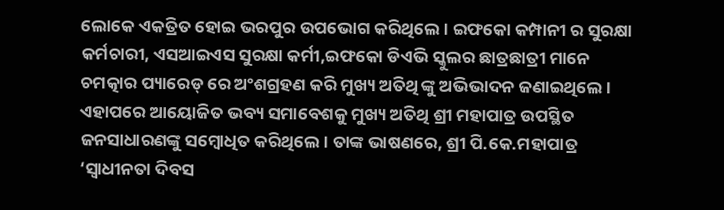ଲୋକେ ଏକତ୍ରିତ ହୋଇ ଭରପୁର ଉପଭୋଗ କରିଥିଲେ। ଇଫକୋ କମ୍ପାନୀ ର ସୁରକ୍ଷା କର୍ମଚାରୀ, ଏସଆଇଏସ ସୁରକ୍ଷା କର୍ମୀ,ଇଫକୋ ଡିଏଭି ସ୍କୁଲର ଛାତ୍ରଛାତ୍ରୀ ମାନେ ଚମତ୍କାର ପ୍ୟାରେଡ୍ ରେ ଅଂଶଗ୍ରହଣ କରି ମୁଖ୍ୟ ଅତିଥି ଙ୍କୁ ଅଭିଭାଦନ ଜଣାଇଥିଲେ । ଏହାପରେ ଆୟୋଜିତ ଭବ୍ୟ ସମାବେଶକୁ ମୁଖ୍ୟ ଅତିଥି ଶ୍ରୀ ମହାପାତ୍ର ଉପସ୍ଥିତ ଜନସାଧାରଣଙ୍କୁ ସମ୍ବୋଧିତ କରିଥିଲେ। ତାଙ୍କ ଭାଷଣରେ, ଶ୍ରୀ ପି.କେ.ମହାପାତ୍ର ‘ସ୍ବାଧୀନତା ଦିବସ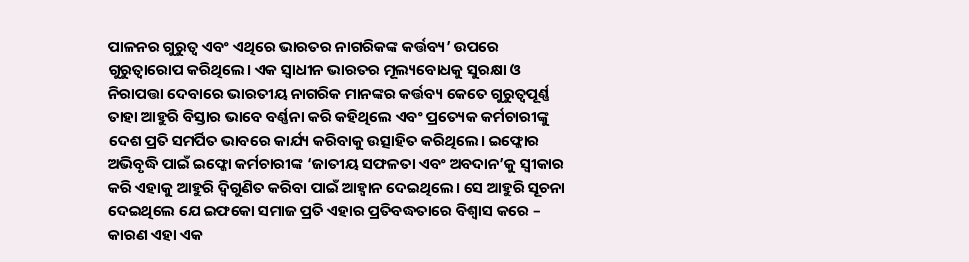ପାଳନର ଗୁରୁତ୍ୱ ଏବଂ ଏଥିରେ ଭାରତର ନାଗରିକଙ୍କ କର୍ତ୍ତବ୍ୟ’ ଉପରେ ଗୁରୁତ୍ୱାରୋପ କରିଥିଲେ। ଏକ ସ୍ବାଧୀନ ଭାରତର ମୂଲ୍ୟବୋଧକୁ ସୁରକ୍ଷା ଓ ନିରାପତ୍ତା ଦେବାରେ ଭାରତୀୟ ନାଗରିକ ମାନଙ୍କର କର୍ତ୍ତବ୍ୟ କେତେ ଗୁରୁତ୍ୱପୂର୍ଣ୍ଣ ତାହା ଆହୁରି ବିସ୍ତାର ଭାବେ ବର୍ଣ୍ଣନା କରି କହିଥିଲେ ଏବଂ ପ୍ରତ୍ୟେକ କର୍ମଚାରୀଙ୍କୁ ଦେଶ ପ୍ରତି ସମର୍ପିତ ଭାବରେ କାର୍ଯ୍ୟ କରିବାକୁ ଉତ୍ସାହିତ କରିଥିଲେ। ଇଫ୍କୋର ଅଭିବୃଦ୍ଧି ପାଇଁ ଇଫ୍କୋ କର୍ମଚାରୀଙ୍କ ‘ଜାତୀୟ ସଫଳତା ଏବଂ ଅବଦାନ’କୁ ସ୍ୱୀକାର କରି ଏହାକୁ ଆହୁରି ଦ୍ଵିଗୁଣିତ କରିବା ପାଇଁ ଆହ୍ବାନ ଦେଇଥିଲେ। ସେ ଆହୁରି ସୂଚନା ଦେଇଥିଲେ ଯେ ଇଫକୋ ସମାଜ ପ୍ରତି ଏହାର ପ୍ରତିବଦ୍ଧତାରେ ବିଶ୍ୱାସ କରେ – କାରଣ ଏହା ଏକ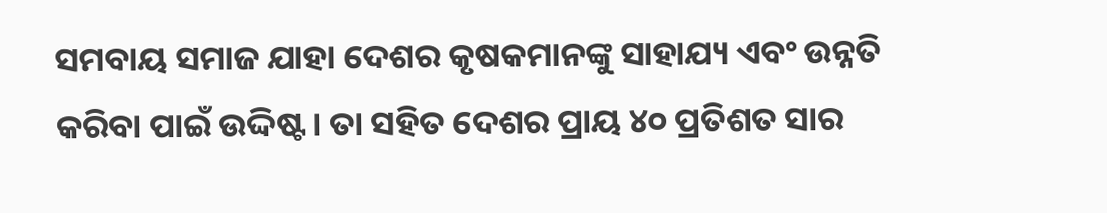ସମବାୟ ସମାଜ ଯାହା ଦେଶର କୃଷକମାନଙ୍କୁ ସାହାଯ୍ୟ ଏବଂ ଉନ୍ନତି କରିବା ପାଇଁ ଉଦ୍ଦିଷ୍ଟ। ତା ସହିତ ଦେଶର ପ୍ରାୟ ୪୦ ପ୍ରତିଶତ ସାର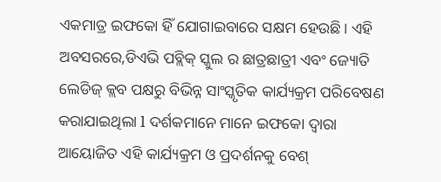ଏକମାତ୍ର ଇଫକୋ ହିଁ ଯୋଗାଇବାରେ ସକ୍ଷମ ହେଉଛି । ଏହି ଅବସରରେ,ଡିଏଭି ପବ୍ଲିକ୍ ସ୍କୁଲ ର ଛାତ୍ରଛାତ୍ରୀ ଏବଂ ଜ୍ୟୋତି ଲେଡିଜ୍ କ୍ଲବ ପକ୍ଷରୁ ବିଭିନ୍ନ ସାଂସ୍କୃତିକ କାର୍ଯ୍ୟକ୍ରମ ପରିବେଷଣ କରାଯାଇଥିଲା l ଦର୍ଶକମାନେ ମାନେ ଇଫକୋ ଦ୍ୱାରା ଆୟୋଜିତ ଏହି କାର୍ଯ୍ୟକ୍ରମ ଓ ପ୍ରଦର୍ଶନକୁ ବେଶ୍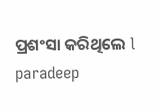ପ୍ରଶଂସା କରିଥିଲେ l
paradeep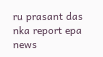ru prasant das nka report epa news